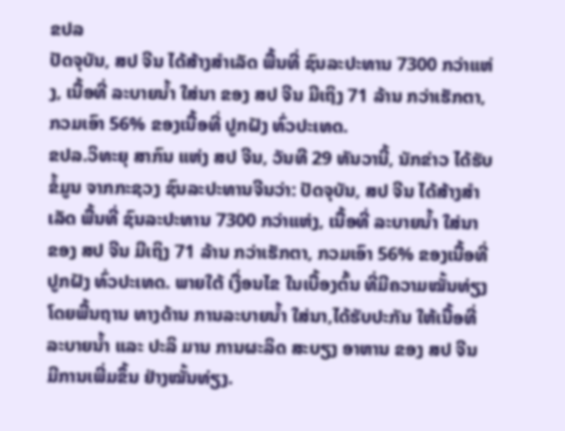ຂປລ
ປັດຈຸບັນ, ສປ ຈີນ ໄດ້ສ້າງສຳເລັດ ພື້ນທີ່ ຊົນລະປະທານ 7300 ກວ່າແຫ່ງ, ເນື້ອທີ່ ລະບາຍນ້ຳ ໃສ່ນາ ຂອງ ສປ ຈີນ ມີເຖິງ 71 ລ້ານ ກວ່າເຮັກຕາ, ກວມເອົາ 56% ຂອງເນື້ອທີ່ ປູກຝັງ ທົ່ວປະເທດ.
ຂປລ.ວິທະຍຸ ສາກົນ ແຫ່ງ ສປ ຈີນ, ວັນທີ 29 ທັນວານີ້, ນັກຂ່າວ ໄດ້ຮັບຂໍ້ມູນ ຈາກກະຊວງ ຊົນລະປະທານຈີນວ່າ: ປັດຈຸບັນ, ສປ ຈີນ ໄດ້ສ້າງສຳເລັດ ພື້ນທີ່ ຊົນລະປະທານ 7300 ກວ່າແຫ່ງ, ເນື້ອທີ່ ລະບາຍນ້ຳ ໃສ່ນາ ຂອງ ສປ ຈີນ ມີເຖິງ 71 ລ້ານ ກວ່າເຮັກຕາ, ກວມເອົາ 56% ຂອງເນື້ອທີ່ ປູກຝັງ ທົ່ວປະເທດ. ພາຍໃຕ້ ເງື່ອນໄຂ ໃນເບື້ອງຕົ້ນ ທີ່ມີຄວາມໝັ້ນທ່ຽງ ໂດຍພື້ນຖານ ທາງດ້ານ ການລະບາຍນ້ຳ ໃສ່ນາ,ໄດ້ຮັບປະກັນ ໃຫ້ເນື້ອທີ່ ລະບາຍນ້ຳ ແລະ ປະລິ ມານ ການຜະລິດ ສະບຽງ ອາຫານ ຂອງ ສປ ຈີນ ມີການເພີ່ມຂຶ້ນ ຢ່າງໝັ້ນທ່ຽງ.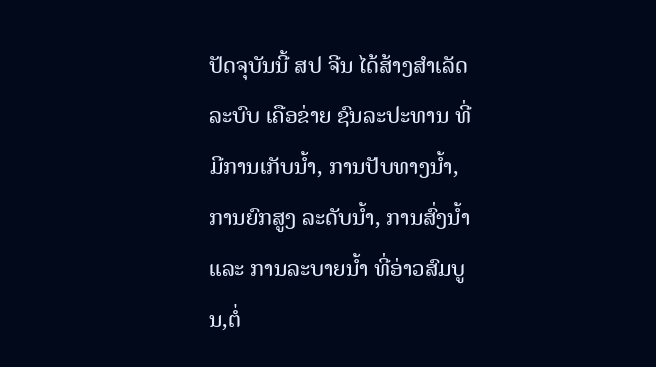ປັດຈຸບັນນີ້ ສປ ຈີນ ໄດ້ສ້າງສຳເລັດ ລະບົບ ເຄືອຂ່າຍ ຊົນລະປະທານ ທີ່ມີການເກັບນ້ຳ, ການປັບທາງນ້ຳ, ການຍົກສູງ ລະດັບນ້ຳ, ການສົ່ງນ້ຳ ແລະ ການລະບາຍນ້ຳ ທີ່ອ່າວສົມບູນ,ຕໍ່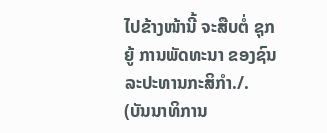ໄປຂ້າງໜ້ານີ້ ຈະສືບຕໍ່ ຊຸກຍູ້ ການພັດທະນາ ຂອງຊົນລະປະທານກະສິກຳ./.
(ບັນນາທິການ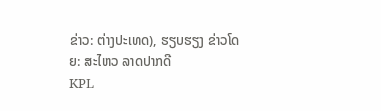ຂ່າວ: ຕ່າງປະເທດ), ຮຽບຮຽງ ຂ່າວໂດຍ: ສະໄຫວ ລາດປາກດີ
KPL